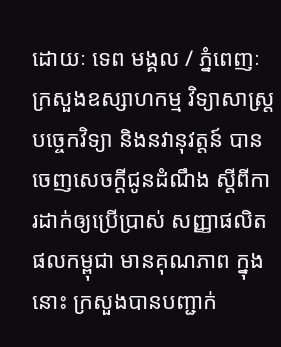ដោយៈ ទេព មង្គល / ភ្នំពេញៈ ក្រសួងឧស្សាហកម្ម វិទ្យាសាស្ត្រ បច្ចេកវិទ្យា និងនវានុវត្តន៍ បានចេញសេចក្ដីជូនដំណឹង ស្តីពីការដាក់ឲ្យប្រើប្រាស់ សញ្ញាផលិតផលកម្ពុជា មានគុណភាព ក្នុងនោះ ក្រសួងបានបញ្ជាក់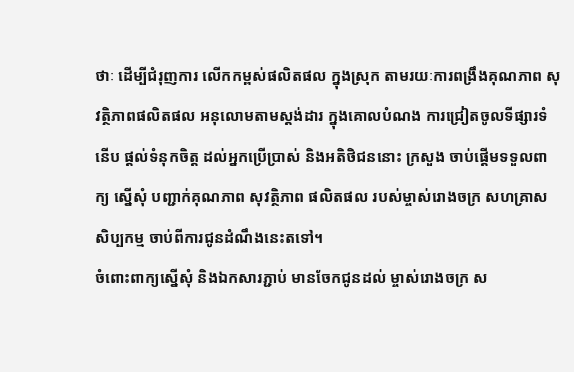ថាៈ ដើម្បីជំរុញការ លើកកម្ពស់ផលិតផល ក្នុងស្រុក តាមរយៈការពង្រឹងគុណភាព សុវត្ថិភាពផលិតផល អនុលោមតាមស្តង់ដារ ក្នុងគោលបំណង ការជ្រៀតចូលទីផ្សារទំនើប ផ្តល់ទំនុកចិត្ត ដល់អ្នកប្រើប្រាស់ និងអតិថិជននោះ ក្រសួង ចាប់ផ្តើមទទួលពាក្យ ស្នើសុំ បញ្ជាក់គុណភាព សុវត្ថិភាព ផលិតផល របស់ម្ចាស់រោងចក្រ សហគ្រាស សិប្បកម្ម ចាប់ពីការជូនដំណឹងនេះតទៅ។
ចំពោះពាក្យស្នើសុំ និងឯកសារភ្ជាប់ មានចែកជូនដល់ ម្ចាស់រោងចក្រ ស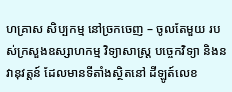ហគ្រាស សិប្បកម្ម នៅច្រកចេញ – ចូលតែមួយ របស់ក្រសួងឧស្សាហកម្ម វិទ្យាសាស្ត្រ បច្ចេកវិទ្យា និងនវានុវត្តន៍ ដែលមានទីតាំងស្ថិតនៅ ដីឡូត៍លេខ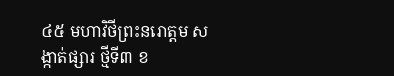៤៥ មហាវិថីព្រះនរោត្តម សង្កាត់ផ្សារ ថ្មីទី៣ ខ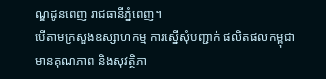ណ្ឌដូនពេញ រាជធានីភ្នំពេញ។
បើតាមក្រសួងឧស្សាហកម្ម ការស្នើសុំបញ្ជាក់ ផលិតផលកម្ពុជា មានគុណភាព និងសុវត្ថិភា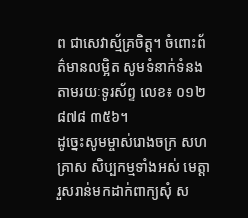ព ជាសេវាស្ម័គ្រចិត្ត។ ចំពោះព័ត៌មានលម្អិត សូមទំនាក់ទំនងតាមរយៈទូរស័ព្ទ លេខ៖ ០១២ ៨៧៨ ៣៥៦។
ដូច្នេះសូមម្ចាស់រោងចក្រ សហគ្រាស សិប្បកម្មទាំងអស់ មេត្តារួសរាន់មកដាក់ពាក្យសុំ ស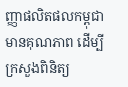ញ្ញាផលិតផលកម្ពុជា មានគុណភាព ដើម្បីក្រសួងពិនិត្យ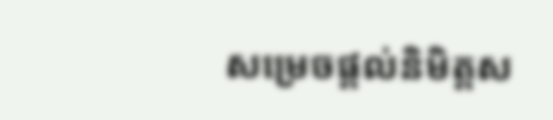សម្រេចផ្តល់និមិត្តស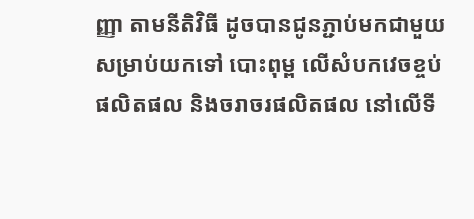ញ្ញា តាមនីតិវិធី ដូចបានជូនភ្ជាប់មកជាមួយ សម្រាប់យកទៅ បោះពុម្ព លើសំបកវេចខ្ចប់ ផលិតផល និងចរាចរផលិតផល នៅលើទី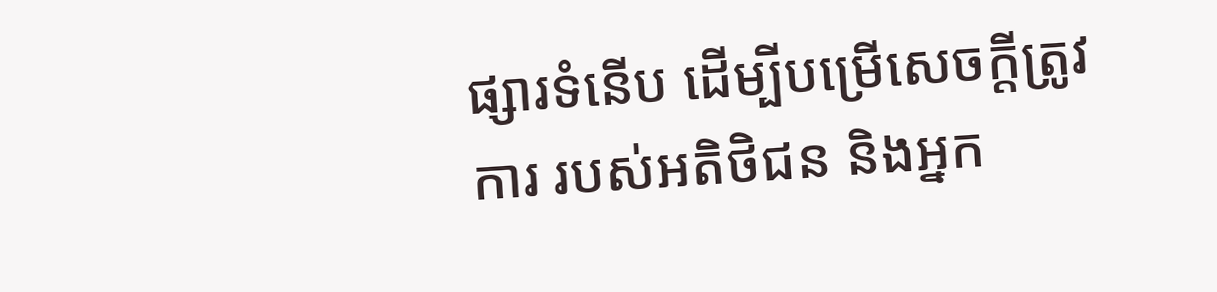ផ្សារទំនើប ដើម្បីបម្រើសេចក្តីត្រូវការ របស់អតិថិជន និងអ្នក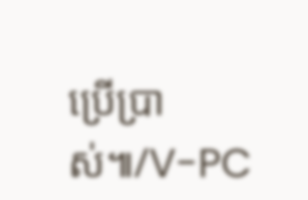ប្រើប្រាស់៕/V-PC